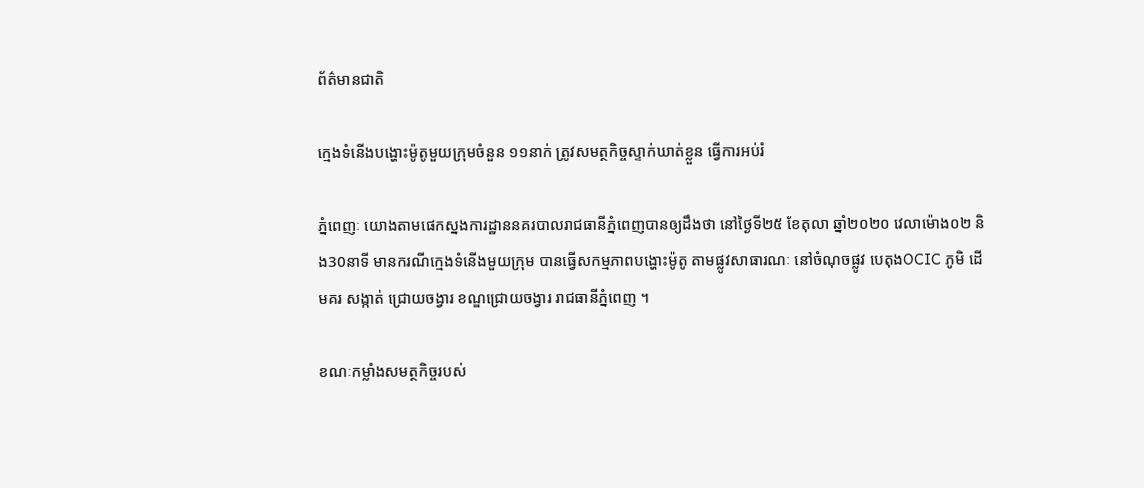ព័ត៌មានជាតិ

ក្មេងទំនើងបង្ហោះម៉ូតូមួយក្រុមចំនួន ១១នាក់ ត្រូវសមត្ថកិច្ចស្ទាក់ឃាត់ខ្លួន ធ្វើការអប់រំ

ភ្នំពេញៈ យោងតាមផេកស្នងការដ្ឋាននគរបាលរាជធានីភ្នំពេញបានឲ្យដឹងថា នៅថ្ងៃទី២៥ ខែតុលា ឆ្នាំ២០២០ វេលាម៉ោង០២ និង30នាទី មានករណីក្មេងទំនើងមួយក្រុម បានធ្វើសកម្មភាពបង្ហោះម៉ូតូ តាមផ្លូវសាធារណៈ នៅចំណុចផ្លូវ បេតុងOCIC ភូមិ ដើមគរ សង្កាត់ ជ្រោយចង្វារ ខណ្ឌជ្រោយចង្វារ រាជធានីភ្នំពេញ ។

ខណៈកម្លាំងសមត្ថកិច្ចរបស់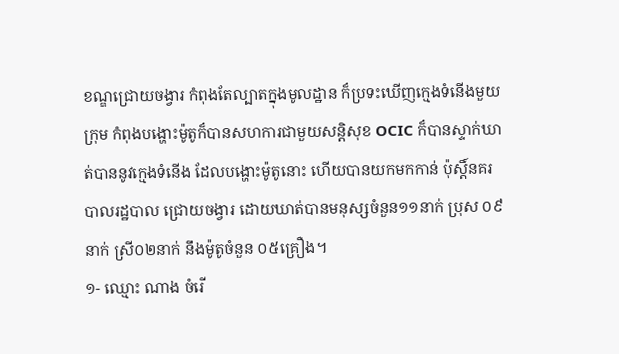ខណ្ឌជ្រោយចង្វារ កំពុងតែល្បាតក្នុងមូលដ្ឋាន ក៏ប្រទះឃើញក្មេងទំនើងមួយក្រុម កំពុងបង្ហោះម៉ូតូក៏បានសហការជាមួយសន្តិសុខ OCIC ក៏បានស្ទាក់ឃាត់បាននូវក្មេងទំនើង ដែលបង្ហោះម៉ូតូនោះ ហើយបានយកមកកាន់ ប៉ុស្តិ៍នគរបាលរដ្ឋបាល ជ្រោយចង្វារ ដោយឃាត់បានមនុស្សចំនួន១១នាក់ ប្រុស ០៩នាក់ ស្រី០២នាក់ នឹងម៉ូតូចំនួន ០៥គ្រឿង។
១- ឈ្មោះ ណាង ចំរើ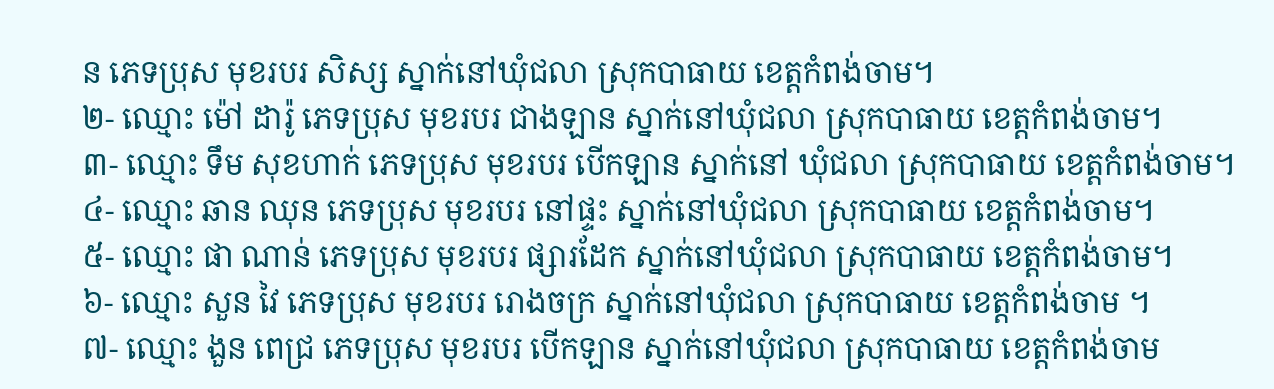ន ភេទប្រុស មុខរបរ សិស្ស ស្នាក់នៅឃុំជលា ស្រុកបាធាយ ខេត្តកំពង់ចាម។
២- ឈ្មោះ ម៉ៅ ដារ៉ូ ភេទប្រុស មុខរបរ ជាងឡាន ស្នាក់នៅឃុំជលា ស្រុកបាធាយ ខេត្តកំពង់ចាម។
៣- ឈ្មោះ ទឹម សុខហាក់ ភេទប្រុស មុខរបរ បើកឡាន ស្នាក់នៅ ឃុំជលា ស្រុកបាធាយ ខេត្តកំពង់ចាម។
៤- ឈ្មោះ ឆាន ឈុន ភេទប្រុស មុខរបរ នៅផ្ទះ ស្នាក់នៅឃុំជលា ស្រុកបាធាយ ខេត្តកំពង់ចាម។
៥- ឈ្មោះ ផា ណាន់ ភេទប្រុស មុខរបរ ផ្សារដែក ស្នាក់នៅឃុំជលា ស្រុកបាធាយ ខេត្តកំពង់ចាម។
៦- ឈ្មោះ សួន វៃ ភេទប្រុស មុខរបរ រោងចក្រ ស្នាក់នៅឃុំជលា ស្រុកបាធាយ ខេត្តកំពង់ចាម ។
៧- ឈ្មោះ ងួន ពេជ្រ ភេទប្រុស មុខរបរ បើកឡាន ស្នាក់នៅឃុំជលា ស្រុកបាធាយ ខេត្តកំពង់ចាម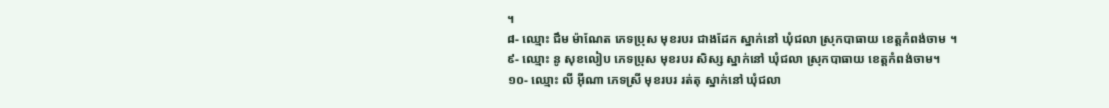។
៨- ឈ្មោះ ជឹម ម៉ាណែត ភេទប្រុស មុខរបរ ជាងដែក ស្នាក់នៅ ឃុំជលា ស្រុកបាធាយ ខេត្តកំពង់ចាម ។
៩- ឈ្មោះ នូ សុខលៀប ភេទប្រុស មុខរបរ សិស្ស ស្នាក់នៅ ឃុំជលា ស្រុកបាធាយ ខេត្តកំពង់ចាម។
១០- ឈ្មោះ លី អ៊ីណា ភេទស្រី មុខរបរ រត់តុ ស្នាក់នៅ ឃុំជលា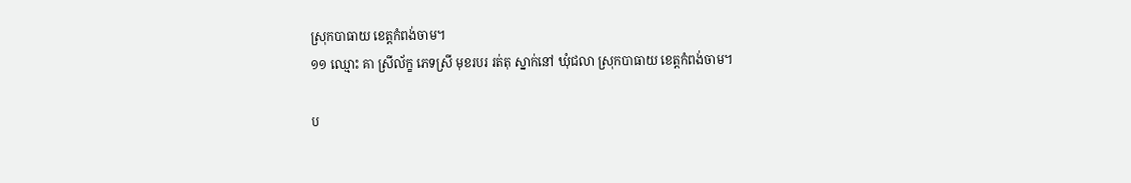ស្រុកបាធាយ ខេត្តកំពង់ចាម។
១១ ឈ្មោះ គា ស្រីល័ក្ខ ភេទស្រី មុខរបរ រត់តុ ស្នាក់នៅ ឃុំជលា ស្រុកបាធាយ ខេត្តកំពង់ចាម។

ប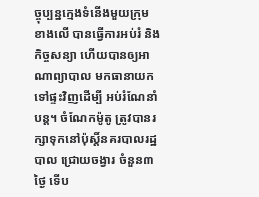ច្ចុប្បន្នក្មេងទំនើងមួយក្រុមខាងលើ បានធ្វើការអប់រំ និងកិច្ចសន្យា ហើយបានឲ្យអាណាព្យាបាល មកធានាយកទៅផ្ទះវិញដើម្បី អប់រំណែនាំបន្ត។ ចំណែកម៉ូតូ ត្រូវបានរក្សាទុកនៅប៉ុស្តិ៍នគរបាលរដ្ឋបាល ជ្រោយចង្វារ ចំនួន៣ថ្ងៃ ទើប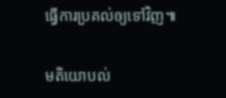ធ្វើការប្រគល់ឲ្យទៅវិញ៕

មតិយោបល់